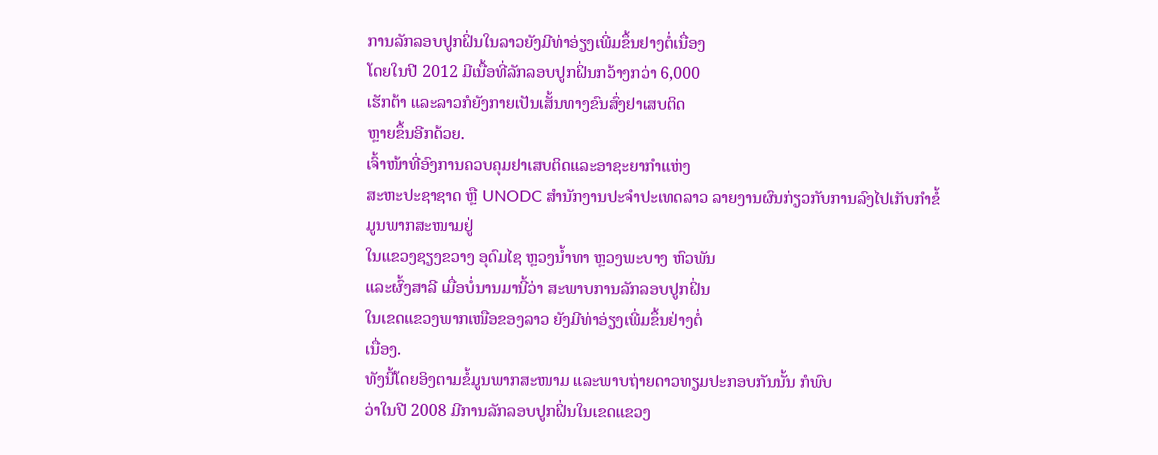ການລັກລອບປູກຝິ່ນໃນລາວຍັງມີທ່າອ່ຽງເພີ່ມຂຶ້ນຢາງຕໍ່ເນື່ອງ
ໂດຍໃນປີ 2012 ມີເນື້ອທີ່ລັກລອບປູກຝິ່ນກວ້າງກວ່າ 6,000
ເຮັກຕ້າ ແລະລາວກໍຍັງກາຍເປັນເສັ້ນທາງຂົນສົ່ງຢາເສບຕິດ
ຫຼາຍຂຶ້ນອີກດ້ວຍ.
ເຈົ້າໜ້າທີ່ອົງການຄວບຄຸມຢາເສບຕິດແລະອາຊະຍາກໍາແຫ່ງ
ສະຫະປະຊາຊາດ ຫຼື UNODC ສໍານັກງານປະຈໍາປະເທດລາວ ລາຍງານຜົນກ່ຽວກັບການລົງໄປເກັບກໍາຂໍ້ມູນພາກສະໜາມຢູ່
ໃນແຂວງຊຽງຂວາງ ອຸດົມໄຊ ຫຼວງນໍ້າທາ ຫຼວງພະບາງ ຫົວພັນ
ແລະຜົ້ງສາລີ ເມື່ອບໍ່ນານມານີ້ວ່າ ສະພາບການລັກລອບປູກຝິ່ນ
ໃນເຂດແຂວງພາກເໜືອຂອງລາວ ຍັງມີທ່າອ່ຽງເພີ່ມຂຶ້ນຢ່າງຕໍ່
ເນື່ອງ.
ທັງນີ້ໂດຍອິງຕາມຂໍ້ມູນພາກສະໜາມ ແລະພາບຖ່າຍດາວທຽມປະກອບກັນນັ້ນ ກໍພົບ
ວ່າໃນປີ 2008 ມີການລັກລອບປູກຝິ່ນໃນເຂດແຂວງ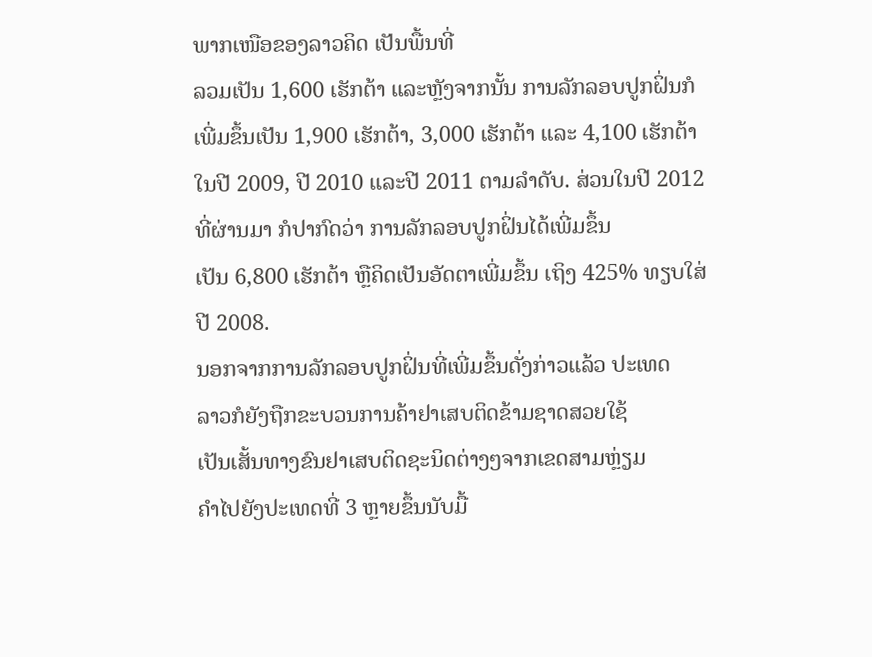ພາກເໜືອຂອງລາວຄິດ ເປັນພື້ນທີ່
ລວມເປັນ 1,600 ເຮັກຕ້າ ແລະຫຼັງຈາກນັ້ນ ການລັກລອບປູກຝິ່ນກໍເພີ່ມຂຶ້ນເປັນ 1,900 ເຮັກຕ້າ, 3,000 ເຮັກຕ້າ ແລະ 4,100 ເຮັກຕ້າໃນປີ 2009, ປີ 2010 ແລະປີ 2011 ຕາມລໍາດັບ. ສ່ວນໃນປີ 2012 ທີ່ຜ່ານມາ ກໍປາກົດວ່າ ການລັກລອບປູກຝິ່ນໄດ້ເພີ່ມຂຶ້ນ
ເປັນ 6,800 ເຮັກຕ້າ ຫຼືຄິດເປັນອັດຕາເພີ່ມຂຶ້ນ ເຖິງ 425% ທຽບໃສ່ປີ 2008.
ນອກຈາກການລັກລອບປູກຝິ່ນທີ່ເພີ່ມຂຶ້ນດັ່ງກ່າວແລ້ວ ປະເທດ
ລາວກໍຍັງຖືກຂະບວນການຄ້າຢາເສບຕິດຂ້າມຊາດສວຍໃຊ້
ເປັນເສັ້ນທາງຂົນຢາເສບຕິດຊະນິດຕ່າງໆຈາກເຂດສາມຫຼ່ຽມ
ຄໍາໄປຍັງປະເທດທີ່ 3 ຫຼາຍຂຶ້ນນັບມື້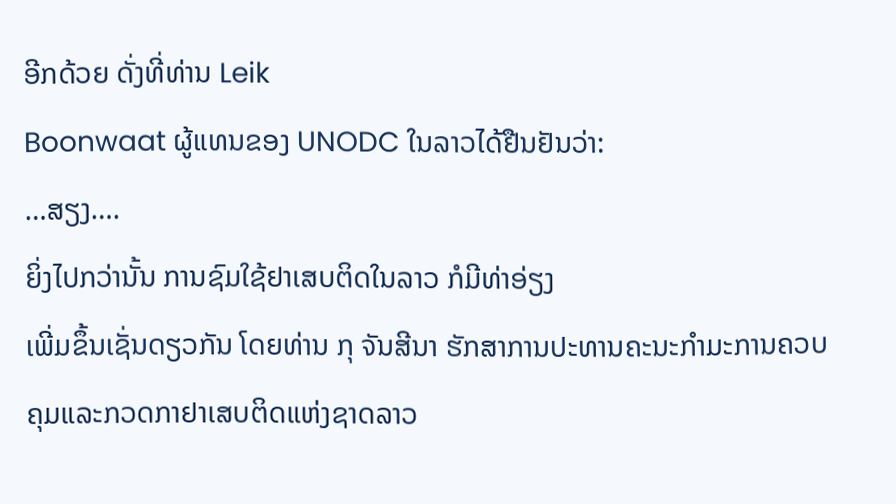ອີກດ້ວຍ ດັ່ງທີ່ທ່ານ Leik
Boonwaat ຜູ້ແທນຂອງ UNODC ໃນລາວໄດ້ຢືນຢັນວ່າ:
…ສຽງ….
ຍິ່ງໄປກວ່ານັ້ນ ການຊົມໃຊ້ຢາເສບຕິດໃນລາວ ກໍມີທ່າອ່ຽງ
ເພີ່ມຂຶ້ນເຊັ່ນດຽວກັນ ໂດຍທ່ານ ກຸ ຈັນສີນາ ຮັກສາການປະທານຄະນະກໍາມະການຄວບ
ຄຸມແລະກວດກາຢາເສບຕິດແຫ່ງຊາດລາວ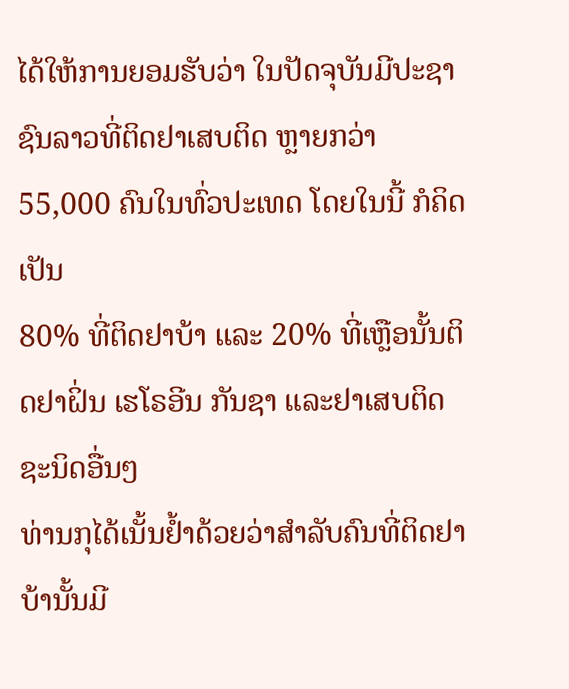ໄດ້ໃຫ້ການຍອມຮັບວ່າ ໃນປັດຈຸບັນມີປະຊາ
ຊົນລາວທີ່ຕິດຢາເສບຕິດ ຫຼາຍກວ່າ 55,000 ຄົນໃນທົ່ວປະເທດ ໂດຍໃນນີ້ ກໍຄິດເປັນ
80% ທີ່ຕິດຢາບ້າ ແລະ 20% ທີ່ເຫຼືອນັ້ນຕິດຢາຝິ່ນ ເຮໂຣອີນ ກັນຊາ ແລະຢາເສບຕິດ
ຊະນິດອື່ນໆ
ທ່ານກຸໄດ້ເນັ້ນຢໍ້າດ້ວຍວ່າສໍາລັບຄົນທີ່ຕິດຢາບ້ານັ້ນມີ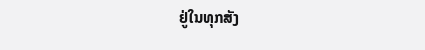ຢູ່ໃນທຸກສັງ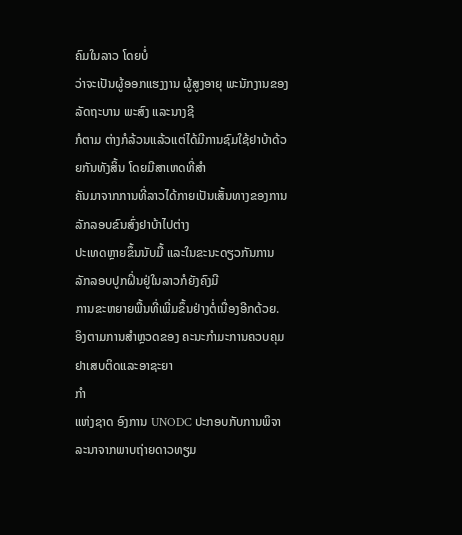ຄົມໃນລາວ ໂດຍບໍ່
ວ່າຈະເປັນຜູ້ອອກແຮງງານ ຜູ້ສູງອາຍຸ ພະນັກງານຂອງລັດຖະບານ ພະສົງ ແລະນາງຊີ
ກໍຕາມ ຕ່າງກໍລ້ວນແລ້ວແຕ່ໄດ້ມີການຊົມໃຊ້ຢາບ້າດ້ວຍກັນທັງສິ້ນ ໂດຍມີສາເຫດທີ່ສໍາ
ຄັນມາຈາກການທີ່ລາວໄດ້ກາຍເປັນເສັ້ນທາງຂອງການ ລັກລອບຂົນສົ່ງຢາບ້າໄປຕ່າງ
ປະເທດຫຼາຍຂຶ້ນນັບມື້ ແລະໃນຂະນະດຽວກັນການ ລັກລອບປູກຝິ່ນຢູ່ໃນລາວກໍຍັງຄົງມີ
ການຂະຫຍາຍພື້ນທີ່ເພີ່ມຂຶ້ນຢ່າງຕໍ່ເນື່ອງອີກດ້ວຍ.
ອິງຕາມການສໍາຫຼວດຂອງ ຄະນະກໍາມະການຄວບຄຸມຢາເສບຕິດແລະອາຊະຍາ
ກໍາ
ແຫ່ງຊາດ ອົງການ UNODC ປະກອບກັບການພິຈາລະນາຈາກພາບຖ່າຍດາວທຽມ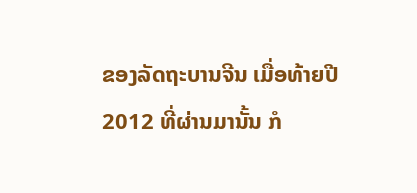ຂອງລັດຖະບານຈີນ ເມື່ອທ້າຍປີ 2012 ທີ່ຜ່ານມານັ້ນ ກໍ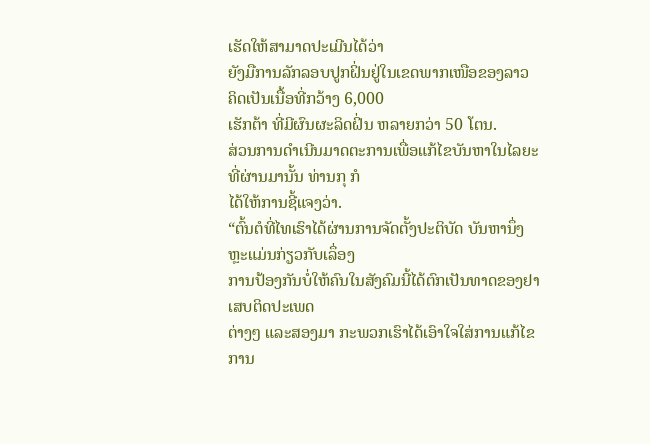ເຮັດໃຫ້ສາມາດປະເມີນໄດ້ວ່າ
ຍັງມືການລັກລອບປູກຝິ່ນຢູ່ໃນເຂດພາກເໜືອຂອງລາວ ຄິດເປັນເນື້ອທີ່ກວ້າງ 6,000
ເຮັກຕ້າ ທີ່ມີຜົນຜະລິດຝິ່ນ ຫລາຍກວ່າ 50 ໂຕນ.
ສ່ວນການດໍາເນີນມາດຕະການເພື່ອແກ້ໄຂບັນຫາໃນໄລຍະທີ່ຜ່ານມານັ້ນ ທ່ານກຸ ກໍ
ໄດ້ໃຫ້ການຊີ້ແຈງວ່າ.
“ຕົ້ນຕໍທີ່ໄທເຮົາໄດ້ຜ່ານການຈັດຕັ້ງປະຕິບັດ ບັນຫານຶ່ງຫຼະແມ່ນກ່ຽວກັບເລຶ່ອງ
ການປ້ອງກັນບໍ່ໃຫ້ຄົນໃນສັງຄົມນີ້ໄດ້ຕົກເປັນທາດຂອງຢາເສບຕິດປະເພດ
ຕ່າງໆ ແລະສອງມາ ກະພວກເຮົາໄດ້ເອົາໃຈໃສ່ການແກ້ໄຂການ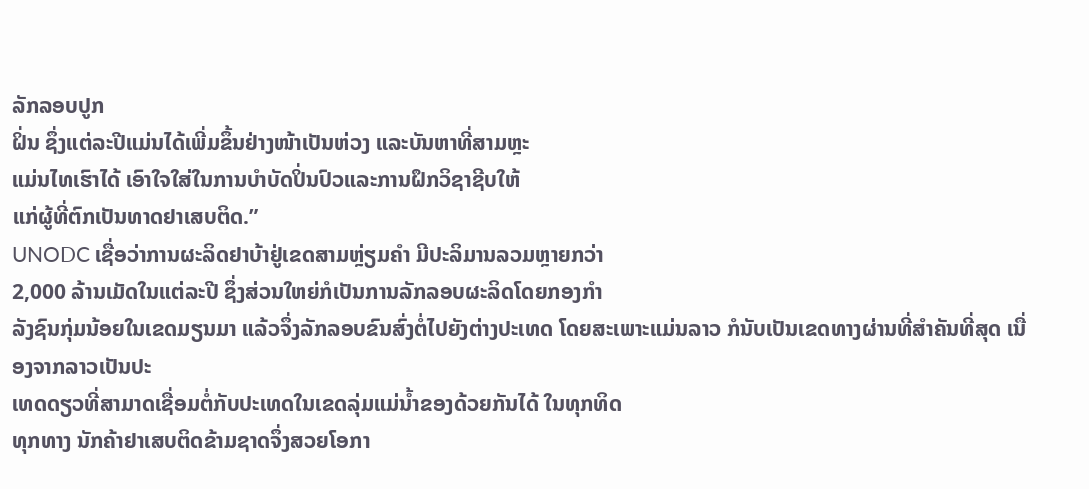ລັກລອບປູກ
ຝິ່ນ ຊຶ່ງແຕ່ລະປີແມ່ນໄດ້ເພີ່ມຂຶ້ນຢ່າງໜ້າເປັນຫ່ວງ ແລະບັນຫາທີ່ສາມຫຼະ
ແມ່ນໄທເຮົາໄດ້ ເອົາໃຈໃສ່ໃນການບໍາບັດປິ່ນປົວແລະການຝຶກວິຊາຊີບໃຫ້
ແກ່ຜູ້ທີ່ຕົກເປັນທາດຢາເສບຕິດ.”
UNODC ເຊື່ອວ່າການຜະລິດຢາບ້າຢູ່ເຂດສາມຫຼ່ຽມຄໍາ ມີປະລິມານລວມຫຼາຍກວ່າ
2,000 ລ້ານເມັດໃນແຕ່ລະປີ ຊຶ່ງສ່ວນໃຫຍ່ກໍເປັນການລັກລອບຜະລິດໂດຍກອງກໍາ
ລັງຊົນກຸ່ມນ້ອຍໃນເຂດມຽນມາ ແລ້ວຈຶ່ງລັກລອບຂົນສົ່ງຕໍ່ໄປຍັງຕ່າງປະເທດ ໂດຍສະເພາະແມ່ນລາວ ກໍນັບເປັນເຂດທາງຜ່ານທີ່ສໍາຄັນທີ່ສຸດ ເນື່ອງຈາກລາວເປັນປະ
ເທດດຽວທີ່ສາມາດເຊື່ອມຕໍ່ກັບປະເທດໃນເຂດລຸ່ມແມ່ນໍ້າຂອງດ້ວຍກັນໄດ້ ໃນທຸກທິດ
ທຸກທາງ ນັກຄ້າຢາເສບຕິດຂ້າມຊາດຈຶ່ງສວຍໂອກາ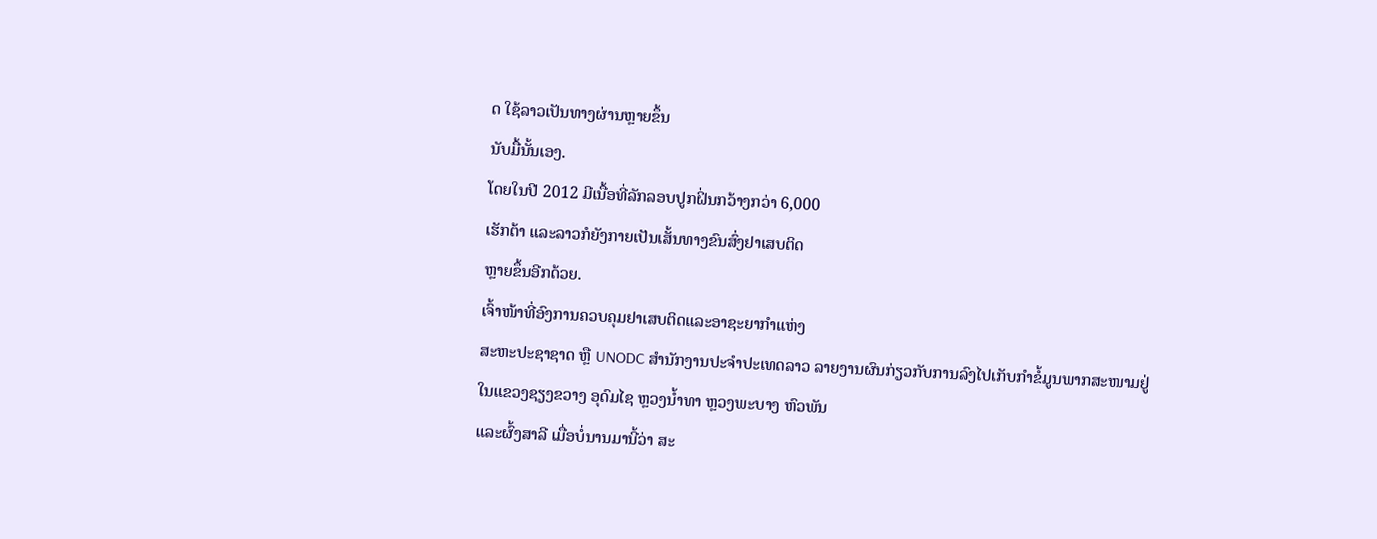ດ ໃຊ້ລາວເປັນທາງຜ່ານຫຼາຍຂຶ້ນ
ນັບມື້ນັ້ນເອງ.
ໂດຍໃນປີ 2012 ມີເນື້ອທີ່ລັກລອບປູກຝິ່ນກວ້າງກວ່າ 6,000
ເຮັກຕ້າ ແລະລາວກໍຍັງກາຍເປັນເສັ້ນທາງຂົນສົ່ງຢາເສບຕິດ
ຫຼາຍຂຶ້ນອີກດ້ວຍ.
ເຈົ້າໜ້າທີ່ອົງການຄວບຄຸມຢາເສບຕິດແລະອາຊະຍາກໍາແຫ່ງ
ສະຫະປະຊາຊາດ ຫຼື UNODC ສໍານັກງານປະຈໍາປະເທດລາວ ລາຍງານຜົນກ່ຽວກັບການລົງໄປເກັບກໍາຂໍ້ມູນພາກສະໜາມຢູ່
ໃນແຂວງຊຽງຂວາງ ອຸດົມໄຊ ຫຼວງນໍ້າທາ ຫຼວງພະບາງ ຫົວພັນ
ແລະຜົ້ງສາລີ ເມື່ອບໍ່ນານມານີ້ວ່າ ສະ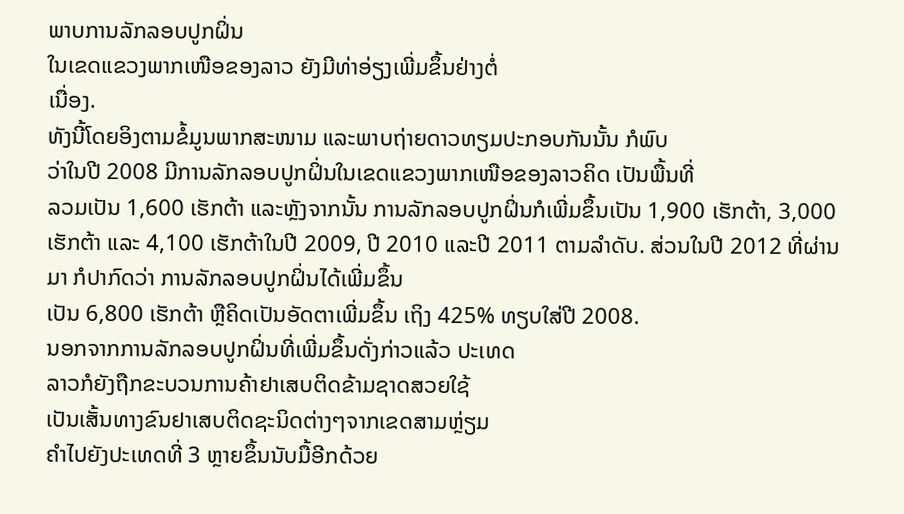ພາບການລັກລອບປູກຝິ່ນ
ໃນເຂດແຂວງພາກເໜືອຂອງລາວ ຍັງມີທ່າອ່ຽງເພີ່ມຂຶ້ນຢ່າງຕໍ່
ເນື່ອງ.
ທັງນີ້ໂດຍອິງຕາມຂໍ້ມູນພາກສະໜາມ ແລະພາບຖ່າຍດາວທຽມປະກອບກັນນັ້ນ ກໍພົບ
ວ່າໃນປີ 2008 ມີການລັກລອບປູກຝິ່ນໃນເຂດແຂວງພາກເໜືອຂອງລາວຄິດ ເປັນພື້ນທີ່
ລວມເປັນ 1,600 ເຮັກຕ້າ ແລະຫຼັງຈາກນັ້ນ ການລັກລອບປູກຝິ່ນກໍເພີ່ມຂຶ້ນເປັນ 1,900 ເຮັກຕ້າ, 3,000 ເຮັກຕ້າ ແລະ 4,100 ເຮັກຕ້າໃນປີ 2009, ປີ 2010 ແລະປີ 2011 ຕາມລໍາດັບ. ສ່ວນໃນປີ 2012 ທີ່ຜ່ານມາ ກໍປາກົດວ່າ ການລັກລອບປູກຝິ່ນໄດ້ເພີ່ມຂຶ້ນ
ເປັນ 6,800 ເຮັກຕ້າ ຫຼືຄິດເປັນອັດຕາເພີ່ມຂຶ້ນ ເຖິງ 425% ທຽບໃສ່ປີ 2008.
ນອກຈາກການລັກລອບປູກຝິ່ນທີ່ເພີ່ມຂຶ້ນດັ່ງກ່າວແລ້ວ ປະເທດ
ລາວກໍຍັງຖືກຂະບວນການຄ້າຢາເສບຕິດຂ້າມຊາດສວຍໃຊ້
ເປັນເສັ້ນທາງຂົນຢາເສບຕິດຊະນິດຕ່າງໆຈາກເຂດສາມຫຼ່ຽມ
ຄໍາໄປຍັງປະເທດທີ່ 3 ຫຼາຍຂຶ້ນນັບມື້ອີກດ້ວຍ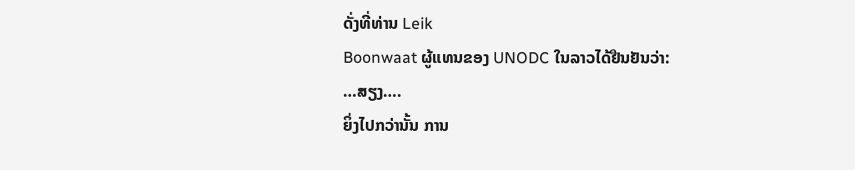ດັ່ງທີ່ທ່ານ Leik
Boonwaat ຜູ້ແທນຂອງ UNODC ໃນລາວໄດ້ຢືນຢັນວ່າ:
…ສຽງ….
ຍິ່ງໄປກວ່ານັ້ນ ການ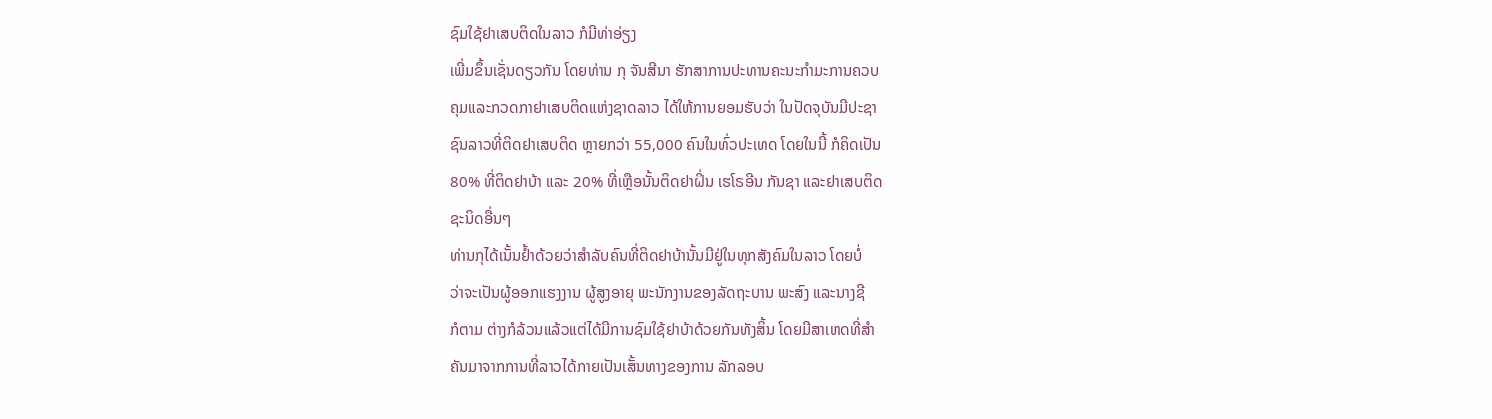ຊົມໃຊ້ຢາເສບຕິດໃນລາວ ກໍມີທ່າອ່ຽງ
ເພີ່ມຂຶ້ນເຊັ່ນດຽວກັນ ໂດຍທ່ານ ກຸ ຈັນສີນາ ຮັກສາການປະທານຄະນະກໍາມະການຄວບ
ຄຸມແລະກວດກາຢາເສບຕິດແຫ່ງຊາດລາວ ໄດ້ໃຫ້ການຍອມຮັບວ່າ ໃນປັດຈຸບັນມີປະຊາ
ຊົນລາວທີ່ຕິດຢາເສບຕິດ ຫຼາຍກວ່າ 55,000 ຄົນໃນທົ່ວປະເທດ ໂດຍໃນນີ້ ກໍຄິດເປັນ
80% ທີ່ຕິດຢາບ້າ ແລະ 20% ທີ່ເຫຼືອນັ້ນຕິດຢາຝິ່ນ ເຮໂຣອີນ ກັນຊາ ແລະຢາເສບຕິດ
ຊະນິດອື່ນໆ
ທ່ານກຸໄດ້ເນັ້ນຢໍ້າດ້ວຍວ່າສໍາລັບຄົນທີ່ຕິດຢາບ້ານັ້ນມີຢູ່ໃນທຸກສັງຄົມໃນລາວ ໂດຍບໍ່
ວ່າຈະເປັນຜູ້ອອກແຮງງານ ຜູ້ສູງອາຍຸ ພະນັກງານຂອງລັດຖະບານ ພະສົງ ແລະນາງຊີ
ກໍຕາມ ຕ່າງກໍລ້ວນແລ້ວແຕ່ໄດ້ມີການຊົມໃຊ້ຢາບ້າດ້ວຍກັນທັງສິ້ນ ໂດຍມີສາເຫດທີ່ສໍາ
ຄັນມາຈາກການທີ່ລາວໄດ້ກາຍເປັນເສັ້ນທາງຂອງການ ລັກລອບ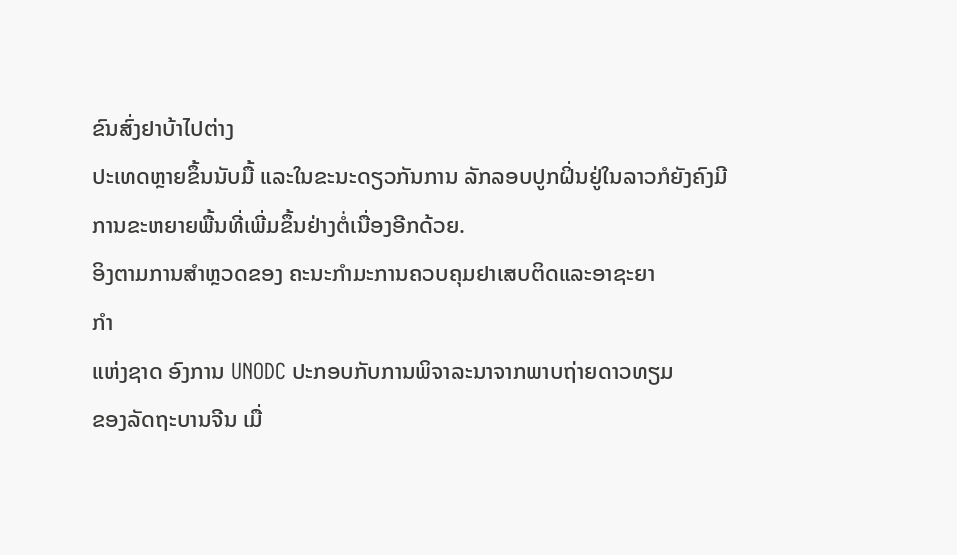ຂົນສົ່ງຢາບ້າໄປຕ່າງ
ປະເທດຫຼາຍຂຶ້ນນັບມື້ ແລະໃນຂະນະດຽວກັນການ ລັກລອບປູກຝິ່ນຢູ່ໃນລາວກໍຍັງຄົງມີ
ການຂະຫຍາຍພື້ນທີ່ເພີ່ມຂຶ້ນຢ່າງຕໍ່ເນື່ອງອີກດ້ວຍ.
ອິງຕາມການສໍາຫຼວດຂອງ ຄະນະກໍາມະການຄວບຄຸມຢາເສບຕິດແລະອາຊະຍາ
ກໍາ
ແຫ່ງຊາດ ອົງການ UNODC ປະກອບກັບການພິຈາລະນາຈາກພາບຖ່າຍດາວທຽມ
ຂອງລັດຖະບານຈີນ ເມື່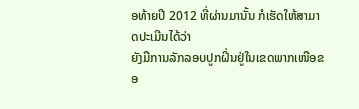ອທ້າຍປີ 2012 ທີ່ຜ່ານມານັ້ນ ກໍເຮັດໃຫ້ສາມາດປະເມີນໄດ້ວ່າ
ຍັງມືການລັກລອບປູກຝິ່ນຢູ່ໃນເຂດພາກເໜືອຂອ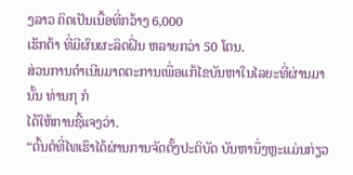ງລາວ ຄິດເປັນເນື້ອທີ່ກວ້າງ 6,000
ເຮັກຕ້າ ທີ່ມີຜົນຜະລິດຝິ່ນ ຫລາຍກວ່າ 50 ໂຕນ.
ສ່ວນການດໍາເນີນມາດຕະການເພື່ອແກ້ໄຂບັນຫາໃນໄລຍະທີ່ຜ່ານມານັ້ນ ທ່ານກຸ ກໍ
ໄດ້ໃຫ້ການຊີ້ແຈງວ່າ.
“ຕົ້ນຕໍທີ່ໄທເຮົາໄດ້ຜ່ານການຈັດຕັ້ງປະຕິບັດ ບັນຫານຶ່ງຫຼະແມ່ນກ່ຽວ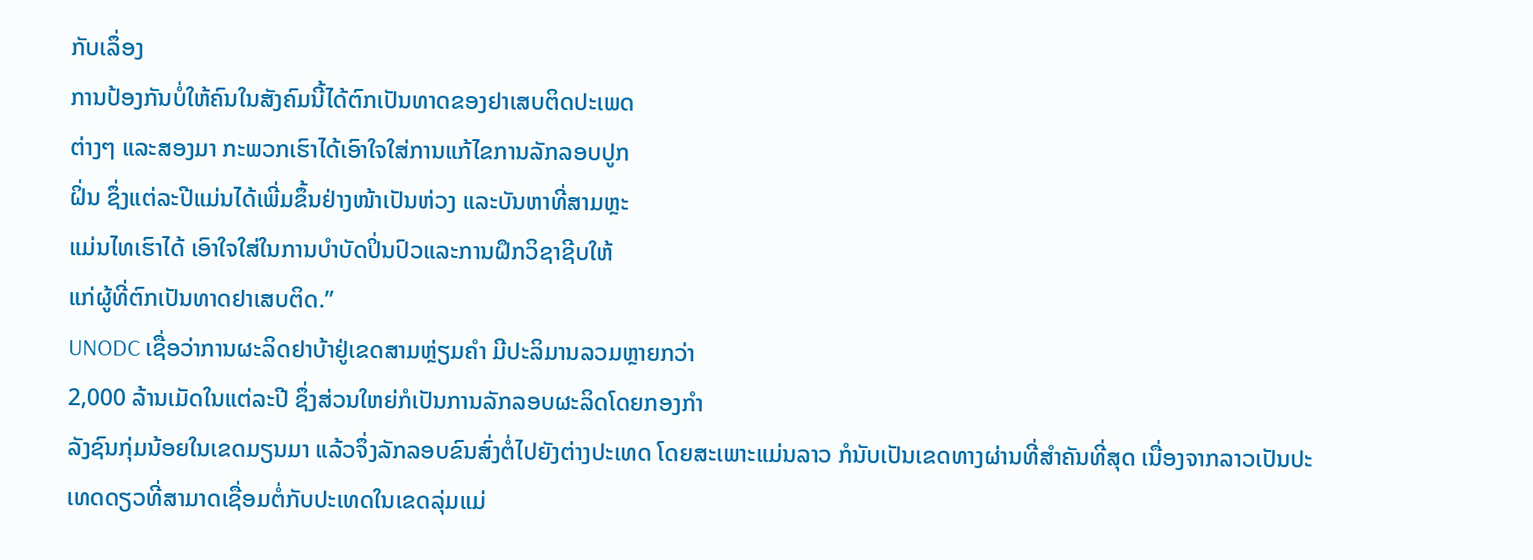ກັບເລຶ່ອງ
ການປ້ອງກັນບໍ່ໃຫ້ຄົນໃນສັງຄົມນີ້ໄດ້ຕົກເປັນທາດຂອງຢາເສບຕິດປະເພດ
ຕ່າງໆ ແລະສອງມາ ກະພວກເຮົາໄດ້ເອົາໃຈໃສ່ການແກ້ໄຂການລັກລອບປູກ
ຝິ່ນ ຊຶ່ງແຕ່ລະປີແມ່ນໄດ້ເພີ່ມຂຶ້ນຢ່າງໜ້າເປັນຫ່ວງ ແລະບັນຫາທີ່ສາມຫຼະ
ແມ່ນໄທເຮົາໄດ້ ເອົາໃຈໃສ່ໃນການບໍາບັດປິ່ນປົວແລະການຝຶກວິຊາຊີບໃຫ້
ແກ່ຜູ້ທີ່ຕົກເປັນທາດຢາເສບຕິດ.”
UNODC ເຊື່ອວ່າການຜະລິດຢາບ້າຢູ່ເຂດສາມຫຼ່ຽມຄໍາ ມີປະລິມານລວມຫຼາຍກວ່າ
2,000 ລ້ານເມັດໃນແຕ່ລະປີ ຊຶ່ງສ່ວນໃຫຍ່ກໍເປັນການລັກລອບຜະລິດໂດຍກອງກໍາ
ລັງຊົນກຸ່ມນ້ອຍໃນເຂດມຽນມາ ແລ້ວຈຶ່ງລັກລອບຂົນສົ່ງຕໍ່ໄປຍັງຕ່າງປະເທດ ໂດຍສະເພາະແມ່ນລາວ ກໍນັບເປັນເຂດທາງຜ່ານທີ່ສໍາຄັນທີ່ສຸດ ເນື່ອງຈາກລາວເປັນປະ
ເທດດຽວທີ່ສາມາດເຊື່ອມຕໍ່ກັບປະເທດໃນເຂດລຸ່ມແມ່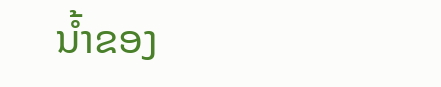ນໍ້າຂອງ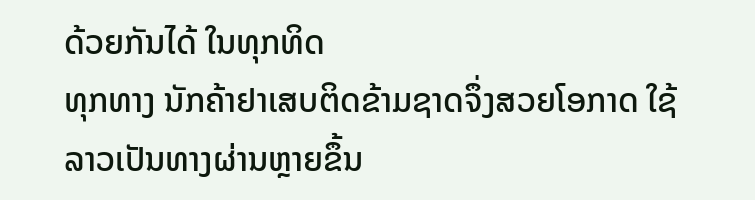ດ້ວຍກັນໄດ້ ໃນທຸກທິດ
ທຸກທາງ ນັກຄ້າຢາເສບຕິດຂ້າມຊາດຈຶ່ງສວຍໂອກາດ ໃຊ້ລາວເປັນທາງຜ່ານຫຼາຍຂຶ້ນ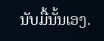ນັບມື້ນັ້ນເອງ.